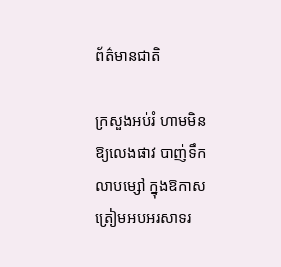ព័ត៌មានជាតិ

ក្រសួងអប់រំ ហាមមិនឱ្យលេងផាវ បាញ់ទឹក លាបម្សៅ ក្នុងឱកាសត្រៀមអបអរសាទរ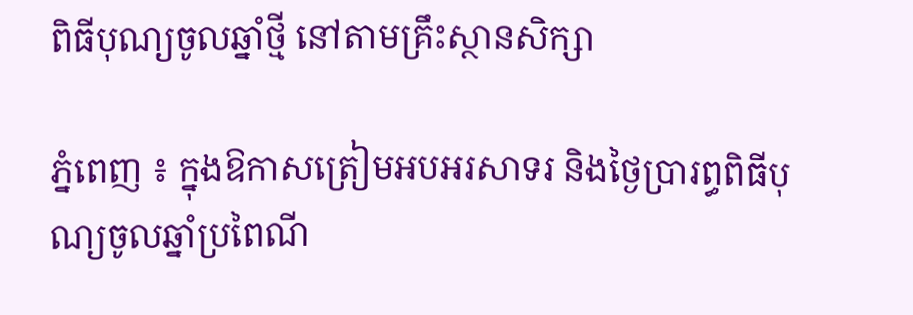ពិធីបុណ្យចូលឆ្នាំថ្មី នៅតាមគ្រឹះស្ថានសិក្សា

ភ្នំពេញ ៖ ក្នុងឱកាសត្រៀមអបអរសាទរ និងថ្ងៃប្រារព្ធពិធីបុណ្យចូលឆ្នាំប្រពៃណី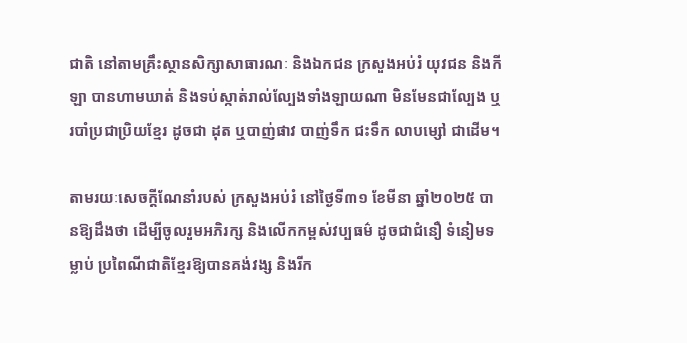ជាតិ នៅតាមគ្រឹះស្ថានសិក្សាសាធារណៈ និងឯកជន ក្រសួងអប់រំ យុវជន និងកីឡា បានហាមឃាត់ និងទប់ស្កាត់រាល់ល្បែងទាំងឡាយណា មិនមែនជាល្បែង ឬរបាំប្រជាប្រិយខ្មែរ ដូចជា ដុត ឬបាញ់ផាវ បាញ់ទឹក ជះទឹក លាបម្សៅ ជាដើម។

តាមរយៈសេចក្ដីណែនាំរបស់ ក្រសួងអប់រំ នៅថ្ងៃទី៣១ ខែមីនា ឆ្នាំ២០២៥ បានឱ្យដឹងថា ដើម្បីចូលរួមអភិរក្ស និងលើកកម្ពស់វប្បធម៌ ដូចជាជំនឿ ទំនៀមទម្លាប់ ប្រពៃណីជាតិខ្មែរឱ្យបានគង់វង្ស និងរីក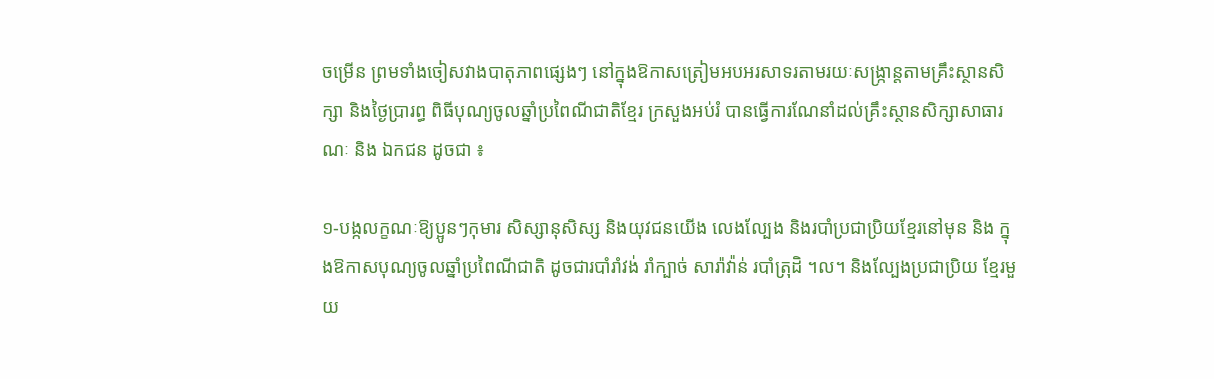ចម្រើន ព្រមទាំងចៀសវាងបាតុភាពផ្សេងៗ នៅក្នុងឱកាសត្រៀមអបអរសាទរតាមរយៈសង្ក្រាន្តតាមគ្រឹះស្ថានសិក្សា និងថ្ងៃប្រារព្ធ ពិធីបុណ្យចូលឆ្នាំប្រពៃណីជាតិខ្មែរ ក្រសួងអប់រំ បានធ្វើការណែនាំដល់គ្រឹះស្ថានសិក្សាសាធារណៈ និង ឯកជន ដូចជា ៖

១-បង្កលក្ខណៈឱ្យប្អូនៗកុមារ សិស្សានុសិស្ស និងយុវជនយើង លេងល្បែង និងរបាំប្រជាប្រិយខ្មែរនៅមុន និង ក្នុងឱកាសបុណ្យចូលឆ្នាំប្រពៃណីជាតិ ដូចជារបាំរាំវង់ រាំក្បាច់ សារ៉ាវ៉ាន់ របាំត្រុដិ ។ល។ និងល្បែងប្រជាប្រិយ ខ្មែរមួយ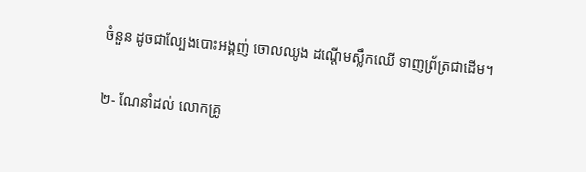ចំនួន ដូចជាល្បែងបោះអង្គញ់ ចោលឈូង ដណ្តើមស្លឹកឈើ ទាញព្រ័ត្រជាដើម។

២- ណែនាំដល់ លោកគ្រូ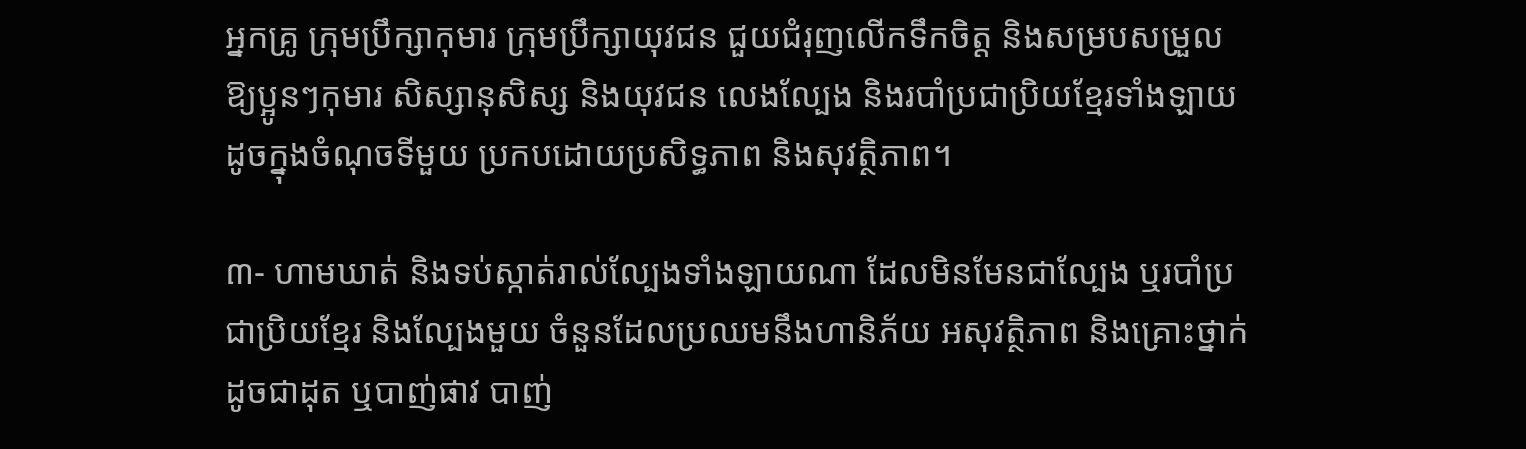អ្នកគ្រូ ក្រុមប្រឹក្សាកុមារ ក្រុមប្រឹក្សាយុវជន ជួយជំរុញលើកទឹកចិត្ត និងសម្របសម្រួល ឱ្យប្អូនៗកុមារ សិស្សានុសិស្ស និងយុវជន លេងល្បែង និងរបាំប្រជាប្រិយខ្មែរទាំងឡាយ ដូចក្នុងចំណុចទីមួយ ប្រកបដោយប្រសិទ្ធភាព និងសុវត្ថិភាព។

៣- ហាមឃាត់ និងទប់ស្កាត់រាល់ល្បែងទាំងឡាយណា ដែលមិនមែនជាល្បែង ឬរបាំប្រជាប្រិយខ្មែរ និងល្បែងមួយ ចំនួនដែលប្រឈមនឹងហានិភ័យ អសុវត្ថិភាព និងគ្រោះថ្នាក់ ដូចជាដុត ឬបាញ់ផាវ បាញ់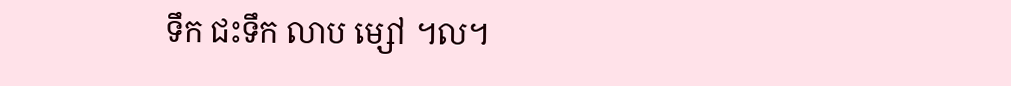ទឹក ជះទឹក លាប ម្សៅ ។ល។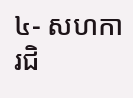៤- សហការជិ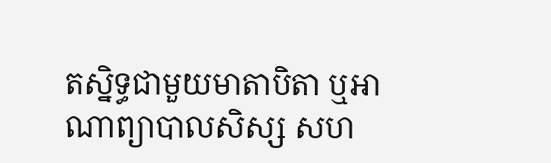តស្និទ្ធជាមួយមាតាបិតា ឬអាណាព្យាបាលសិស្ស សហ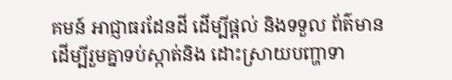គមន៍ អាជ្ញាធរដែនដី ដើម្បីផ្តល់ និងទទួល ព័ត៌មាន ដើម្បីរួមគ្នាទប់ស្កាត់និង ដោះស្រាយបញ្ហាទា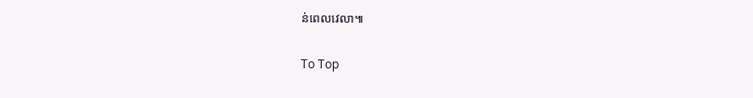ន់ពេលវេលា៕

To Top